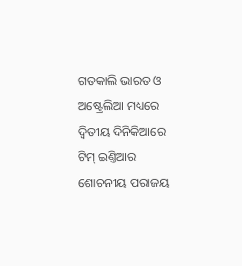ଗତକାଲି ଭାରତ ଓ ଅଷ୍ଟ୍ରେଲିଆ ମଧ୍ୟରେ ଦ୍ୱିତୀୟ ଦିନିକିଆରେ ଟିମ୍ ଇଣ୍ତିଆର ଶୋଚନୀୟ ପରାଜୟ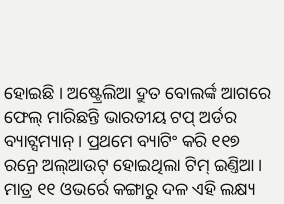ହୋଇଛି । ଅଷ୍ଟ୍ରେଲିଆ ଦ୍ରୁତ ବୋଲର୍ଙ୍କ ଆଗରେ ଫେଲ୍ ମାରିଛନ୍ତି ଭାରତୀୟ ଟପ୍ ଅର୍ଡର ବ୍ୟାଟ୍ସମ୍ୟାନ୍ । ପ୍ରଥମେ ବ୍ୟାଟିଂ କରି ୧୧୭ ରନ୍ରେ ଅଲ୍ଆଉଟ୍ ହୋଇଥିଲା ଟିମ୍ ଇଣ୍ତିଆ । ମାତ୍ର ୧୧ ଓଭର୍ରେ କଙ୍ଗାରୁ ଦଳ ଏହି ଲକ୍ଷ୍ୟ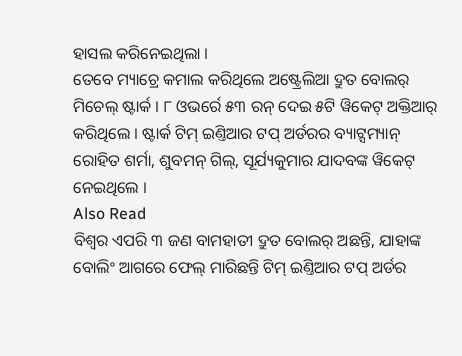ହାସଲ କରିନେଇଥିଲା ।
ତେବେ ମ୍ୟାଚ୍ରେ କମାଲ କରିଥିଲେ ଅଷ୍ଟ୍ରେଲିଆ ଦ୍ରୁତ ବୋଲର୍ ମିଚେଲ୍ ଷ୍ଟାର୍କ । ୮ ଓଭର୍ରେ ୫୩ ରନ୍ ଦେଇ ୫ଟି ୱିକେଟ୍ ଅକ୍ତିଆର୍ କରିଥିଲେ । ଷ୍ଟାର୍କ ଟିମ୍ ଇଣ୍ତିଆର ଟପ୍ ଅର୍ଡରର ବ୍ୟାଟ୍ସମ୍ୟାନ୍ ରୋହିତ ଶର୍ମା, ଶୁବମନ୍ ଗିଲ୍, ସୂର୍ଯ୍ୟକୁମାର ଯାଦବଙ୍କ ୱିକେଟ୍ ନେଇଥିଲେ ।
Also Read
ବିଶ୍ୱର ଏପରି ୩ ଜଣ ବାମହାତୀ ଦ୍ରୁତ ବୋଲର୍ ଅଛନ୍ତି, ଯାହାଙ୍କ ବୋଲିଂ ଆଗରେ ଫେଲ୍ ମାରିଛନ୍ତି ଟିମ୍ ଇଣ୍ତିଆର ଟପ୍ ଅର୍ଡର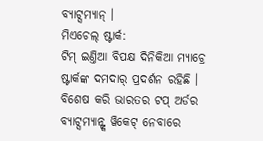ବ୍ୟାଟ୍ସମ୍ୟାନ୍ ।
ମିଏଚେଲ୍ ଷ୍ଟାର୍କ:
ଟିମ୍ ଇଣ୍ତିଆ ବିପକ୍ଷ ଦିନିକିଆ ମ୍ୟାଚ୍ରେ ଷ୍ଟାର୍କଙ୍କ ଦମଦାର୍ ପ୍ରଦର୍ଶନ ରହିଛି । ବିଶେଷ କରି ଭାରତର ଟପ୍ ଅର୍ଡର ବ୍ୟାଟ୍ସମ୍ୟାନ୍ଙ୍କ ୱିକେଟ୍ ନେବାରେ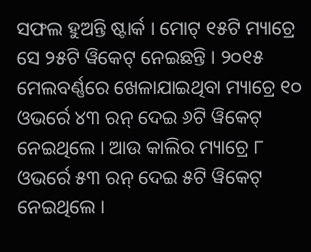ସଫଲ ହୁଅନ୍ତି ଷ୍ଟାର୍କ । ମୋଟ୍ ୧୫ଟି ମ୍ୟାଚ୍ରେ ସେ ୨୫ଟି ୱିକେଟ୍ ନେଇଛନ୍ତି । ୨୦୧୫ ମେଲବର୍ଣ୍ଣରେ ଖେଳାଯାଇଥିବା ମ୍ୟାଚ୍ରେ ୧୦ ଓଭର୍ରେ ୪୩ ରନ୍ ଦେଇ ୬ଟି ୱିକେଟ୍ ନେଇଥିଲେ । ଆଉ କାଲିର ମ୍ୟାଚ୍ରେ ୮ ଓଭର୍ରେ ୫୩ ରନ୍ ଦେଇ ୫ଟି ୱିକେଟ୍ ନେଇଥିଲେ ।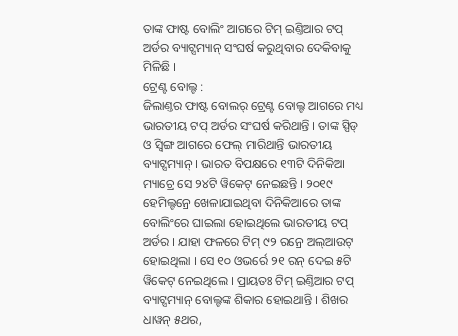ତାଙ୍କ ଫାଷ୍ଟ ବୋଲିଂ ଆଗରେ ଟିମ୍ ଇଣ୍ତିଆର ଟପ୍ ଅର୍ଡର ବ୍ୟାଟ୍ସମ୍ୟାନ୍ ସଂଘର୍ଷ କରୁଥିବାର ଦେକିବାକୁ ମିଳିଛି ।
ଟ୍ରେଣ୍ଟ ବୋଲ୍ଟ :
ଜିଲାଣ୍ତର ଫାଷ୍ଟ ବୋଲର୍ ଟ୍ରେଣ୍ଟ ବୋଲ୍ଟ ଆଗରେ ମଧ୍ୟ ଭାରତୀୟ ଟପ୍ ଅର୍ଡର ସଂଘର୍ଷ କରିଥାନ୍ତି । ତାଙ୍କ ସ୍ପିଡ୍ ଓ ସ୍ୱିଙ୍ଗ ଆଗରେ ଫେଲ୍ ମାରିଥାନ୍ତି ଭାରତୀୟ ବ୍ୟାଟ୍ସମ୍ୟାନ୍ । ଭାରତ ବିପକ୍ଷରେ ୧୩ଟି ଦିନିକିଆ ମ୍ୟାଚ୍ରେ ସେ ୨୪ଟି ୱିକେଟ୍ ନେଇଛନ୍ତି । ୨୦୧୯ ହେମିଲ୍ଟନ୍ରେ ଖେଳାଯାଇଥିବା ଦିନିକିଆରେ ତାଙ୍କ ବୋଲିଂରେ ଘାଇଲା ହୋଇଥିଲେ ଭାରତୀୟ ଟପ୍ ଅର୍ଡର । ଯାହା ଫଳରେ ଟିମ୍ ୯୨ ରନ୍ରେ ଅଲ୍ଆଉଟ୍ ହୋଇଥିଲା । ସେ ୧୦ ଓଭର୍ରେ ୨୧ ରନ୍ ଦେଇ ୫ଟି ୱିକେଟ୍ ନେଇଥିଲେ । ପ୍ରାୟତଃ ଟିମ୍ ଇଣ୍ତିଆର ଟପ୍ ବ୍ୟାଟ୍ସମ୍ୟାନ୍ ବୋଲ୍ଟଙ୍କ ଶିକାର ହୋଇଥାନ୍ତି । ଶିଖର ଧାୱନ୍ ୫ଥର,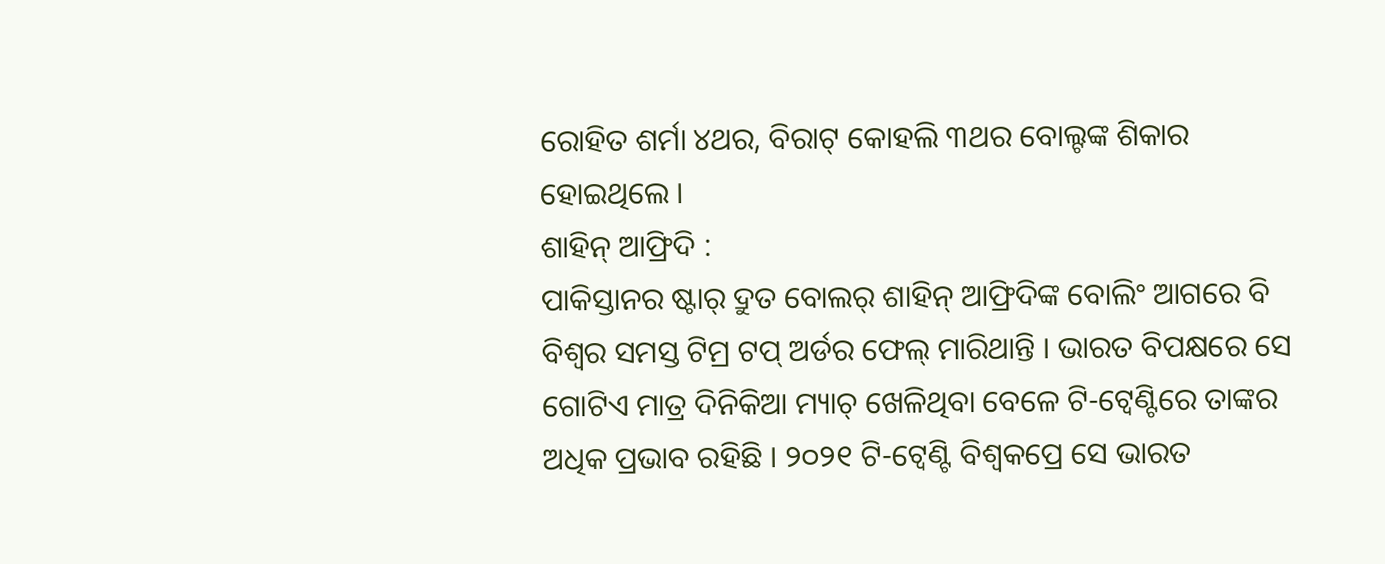ରୋହିତ ଶର୍ମା ୪ଥର, ବିରାଟ୍ କୋହଲି ୩ଥର ବୋଲ୍ଟଙ୍କ ଶିକାର ହୋଇଥିଲେ ।
ଶାହିନ୍ ଆଫ୍ରିଦି :
ପାକିସ୍ତାନର ଷ୍ଟାର୍ ଦ୍ରୁତ ବୋଲର୍ ଶାହିନ୍ ଆଫ୍ରିଦିଙ୍କ ବୋଲିଂ ଆଗରେ ବି ବିଶ୍ୱର ସମସ୍ତ ଟିମ୍ର ଟପ୍ ଅର୍ଡର ଫେଲ୍ ମାରିଥାନ୍ତି । ଭାରତ ବିପକ୍ଷରେ ସେ ଗୋଟିଏ ମାତ୍ର ଦିନିକିଆ ମ୍ୟାଚ୍ ଖେଳିଥିବା ବେଳେ ଟି-ଟ୍ୱେଣ୍ଟିରେ ତାଙ୍କର ଅଧିକ ପ୍ରଭାବ ରହିଛି । ୨୦୨୧ ଟି-ଟ୍ୱେଣ୍ଟି ବିଶ୍ୱକପ୍ରେ ସେ ଭାରତ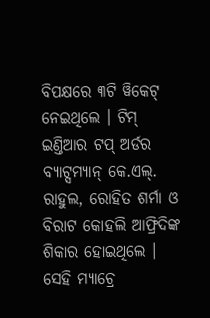ବିପକ୍ଷରେ ୩ଟି ୱିକେଟ୍ ନେଇଥିଲେ । ଟିମ୍ ଇଣ୍ତିଆର ଟପ୍ ଅର୍ଡର ବ୍ୟାଟ୍ସମ୍ୟାନ୍ କେ.ଏଲ୍. ରାହୁଲ, ରୋହିତ ଶର୍ମା ଓ ବିରାଟ କୋହଲି ଆଫ୍ରିଦିଙ୍କ ଶିକାର ହୋଇଥିଲେ । ସେହି ମ୍ୟାଚ୍ରେ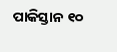ପାକିସ୍ତାନ ୧୦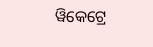ୱିକେଟ୍ରେ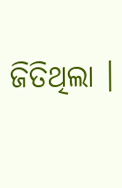ଜିତିଥିଲା ।